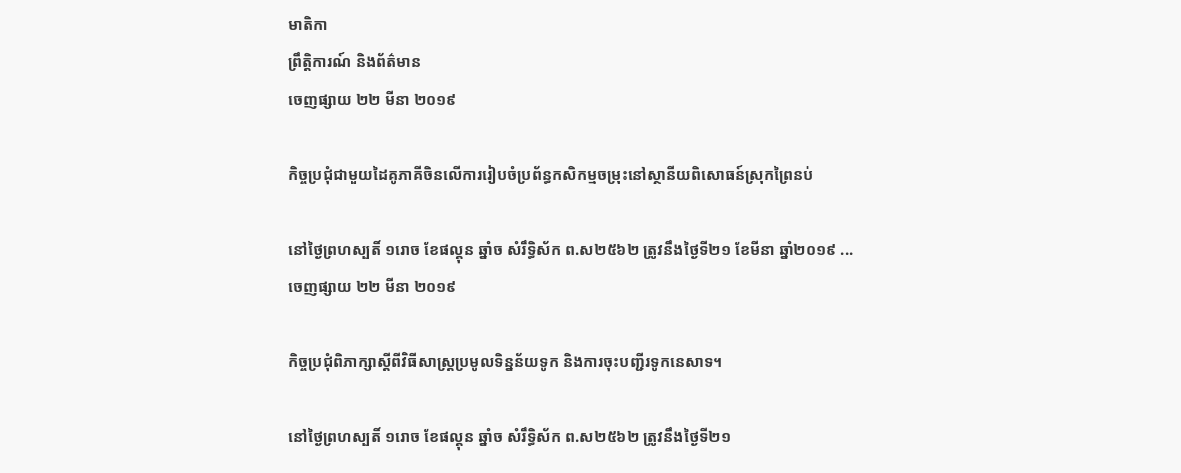មាតិកា
ព្រឹត្តិការណ៍ និងព័ត៌មាន
ចេញផ្សាយ ២២ មីនា ២០១៩

កិច្ចប្រជុំជាមួយដៃគូភាគីចិនលើការរៀបចំប្រព័ន្ធកសិកម្មចម្រុះនៅស្ថានីយពិសោធន៍ស្រុកព្រៃនប់

នៅថ្ងៃព្រហស្បតិ៍ ១រោច ខែផល្គុន ឆ្នាំច សំរឹទ្ធិស័ក ព.ស២៥៦២ ត្រូវនឹងថ្ងៃទី២១ ខែមីនា ឆ្នាំ២០១៩ ...
ចេញផ្សាយ ២២ មីនា ២០១៩

កិច្ចប្រជុំពិភាក្សាស្តីពីវិធីសាស្រ្តប្រមូលទិន្នន័យទូក និងការចុះបញ្ជីរទូកនេសាទ។

នៅថ្ងៃព្រហស្បតិ៍ ១រោច ខែផល្គុន ឆ្នាំច សំរឹទ្ធិស័ក ព.ស២៥៦២ ត្រូវនឹងថ្ងៃទី២១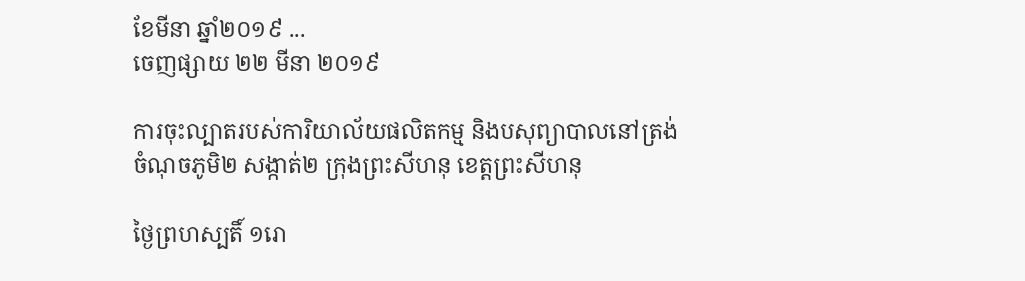ខែមីនា ឆ្នាំ២០១៩ ...
ចេញផ្សាយ ២២ មីនា ២០១៩

ការចុះល្បាតរបស់ការិយាល័យផលិតកម្ម និងបសុព្យាបាលនៅត្រង់ចំណុចភូមិ២ សង្កាត់២ ក្រុងព្រះសីហនុ ខេត្តព្រះសីហនុ

ថ្ងៃព្រហស្បតិ៍ ១រោ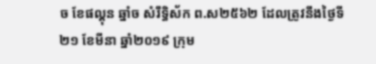ច ខែផល្គុន ឆ្នាំច សំរឹទ្ធិស័ក ព.ស២៥៦២ ដែលត្រូវនឹងថ្ងៃទី២១ ខែមីនា ឆ្នាំ២០១៩ ក្រុម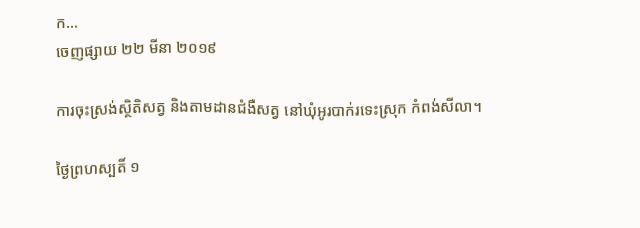ក...
ចេញផ្សាយ ២២ មីនា ២០១៩

ការចុះស្រង់ស្ថិតិសត្វ និងតាមដានជំងឺសត្វ នៅឃុំអូរបាក់រទេះស្រុក កំពង់សីលា។

ថ្ងៃព្រហស្បតិ៍ ១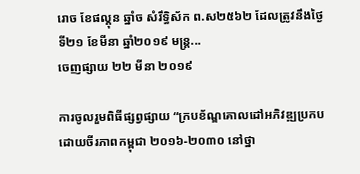រោច ខែផល្គុន ឆ្នាំច សំរឹទ្ធិស័ក ព.ស២៥៦២ ដែលត្រូវនឹងថ្ងៃទី២១ ខែមីនា ឆ្នាំ២០១៩ មន្ត្រ...
ចេញផ្សាយ ២២ មីនា ២០១៩

ការចូលរួមពិធីផ្សព្វផ្សាយ “ក្របខ័ណ្ឌគោលដៅអភិវឌ្ឍប្រកបដោយចីរភាពកម្ពុជា ២០១៦-២០៣០ នៅថ្នា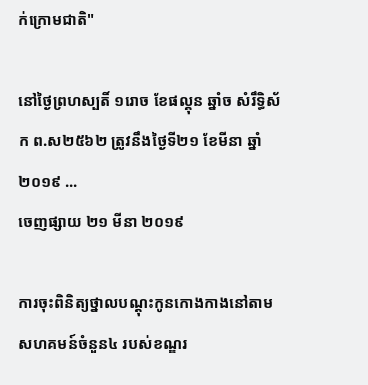ក់ក្រោមជាតិ"

នៅថ្ងៃព្រហស្បតិ៍ ១រោច ខែផល្គុន ឆ្នាំច សំរឹទ្ធិស័ក ព.ស២៥៦២ ត្រូវនឹងថ្ងៃទី២១ ខែមីនា ឆ្នាំ២០១៩ ...
ចេញផ្សាយ ២១ មីនា ២០១៩

ការចុះពិនិត្យថ្នាលបណ្ដុះកូនកោងកាងនៅតាមសហគមន៍ចំនួន៤ របស់ខណ្ឌរ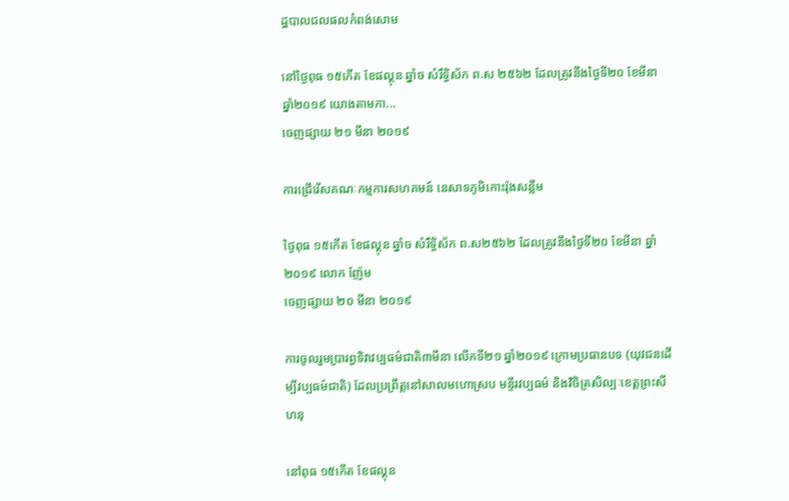ដ្ឋបាលជលផលកំពង់សោម

នៅថ្ងៃពុធ ១៥កើត ខែផល្គុន ឆ្នាំច សំរឹទ្ធិស័ក ព.ស ២៥៦២ ដែលត្រូវនឹងថ្ងៃទី២០ ខែមីនា ឆ្នាំ២០១៩ យោងតាមកា...
ចេញផ្សាយ ២១ មីនា ២០១៩

ការជ្រើរើសគណៈកម្មការសហគមន៍ នេសាទភូមិកោះរ៉ុងសន្លឹម

ថ្ងៃពុធ ១៥កើត ខែផល្គុន ឆ្នាំច សំរឹទ្ធិស័ក ព.ស២៥៦២ ដែលត្រូវនឹងថ្ងៃទី២០ ខែមីនា ឆ្នាំ២០១៩ លោក ញ៉ែម
ចេញផ្សាយ ២០ មីនា ២០១៩

ការចូលរួមប្រារព្ធទិវាវប្បធម៌ជាតិ៣មីនា លើកទី២១ ឆ្នាំ២០១៩ ក្រោមប្រធានបទ (យុវជនដើម្បីវប្បធម៌ជាតិ) ដែលប្រព្រឹត្តនៅសាលមហោស្រប មន្ទីរវប្បធម៌ និងវិចិត្រសិល្បៈខេត្តព្រះសីហនុ

នៅពុធ ១៥កើត ខែផល្គុន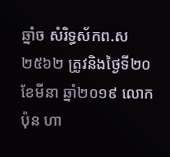ឆ្នាំច សំរិទ្ធស័កព.ស២៥៦២ ត្រូវនិងថ្ងៃទី២០ ខែមីនា ឆ្នាំ២០១៩ លោក ប៉ុន ហា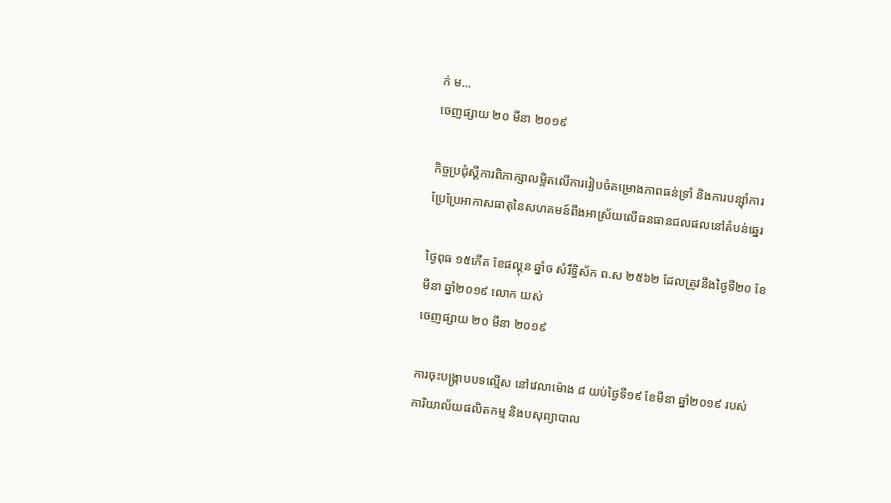ក់ ម...
ចេញផ្សាយ ២០ មីនា ២០១៩

កិច្ចប្រជុំស្តីការពិភាក្សាលម្អិតលើការរៀបចំគម្រោងភាពធន់ទ្រាំ និងការបន្ស៊ាំការប្រែប្រែអាកាសធាតុនៃសហគមន៍ពឹងអាស្រ័យលើធនធានជលផលនៅតំបន់ឆ្នេរ

ថ្ងៃពុធ ១៥កើត ខែផល្គុន ឆ្នាំច សំរឹទ្ធិស័ក ព.ស ២៥៦២ ដែលត្រូវនឹងថ្ងៃទី២០ ខែមីនា ឆ្នាំ២០១៩ លោក យស់
ចេញផ្សាយ ២០ មីនា ២០១៩

ការចុះបង្រ្កាបបទល្មើស នៅវេលាម៉ោង ៨ យប់ថ្ងៃទី១៩ ខែមីនា ឆ្នាំ២០១៩ របស់ការិយាល័យផលិតកម្ម និងបសុព្យាបាល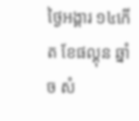ថ្ងៃអង្គារ ១៤កើត ខែផល្គុន ឆ្នាំច សំ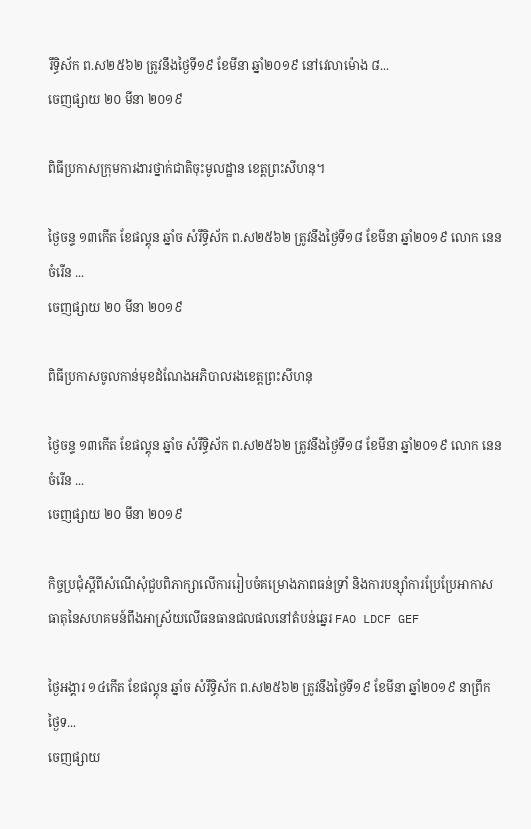រឹទ្ធិស័ក ព.ស២៥៦២ ត្រូវនឹងថ្ងៃទី១៩ ខែមីនា ឆ្នាំ២០១៩ នៅវេលាម៉ោង ៨...
ចេញផ្សាយ ២០ មីនា ២០១៩

ពិធីប្រកាសក្រុមការងារថ្នាក់ជាតិចុះមូលដ្ឋាន ខេត្តព្រះសីហនុ។

ថ្ងៃចន្ទ ១៣កើត ខែផល្គុន ឆ្នាំច សំរឹទ្ធិស័ក ព.ស២៥៦២ ត្រូវនឹងថ្ងៃទី១៨ ខែមីនា ឆ្នាំ២០១៩ លោក នេន ចំរើន ...
ចេញផ្សាយ ២០ មីនា ២០១៩

ពិធីប្រកាសចូលកាន់មុខដំណែងអភិបាលរងខេត្តព្រះសីហនុ

ថ្ងៃចន្ទ ១៣កើត ខែផល្គុន ឆ្នាំច សំរឹទ្ធិស័ក ព.ស២៥៦២ ត្រូវនឹងថ្ងៃទី១៨ ខែមីនា ឆ្នាំ២០១៩ លោក នេន ចំរើន ...
ចេញផ្សាយ ២០ មីនា ២០១៩

កិច្ចប្រជុំស្តីពីសំណើសុំជួបពិភាក្សាលើការរៀបចំគម្រោងភាពធន់ទ្រាំ និងការបន្ស៊ាំការប្រែប្រែអាកាសធាតុនៃសហគមន៍ពឹងអាស្រ័យលើធនធានជលផលនៅតំបន់ឆ្នេរ FAO LDCF GEF

ថ្ងៃអង្គារ ១៤កើត ខែផល្គុន ឆ្នាំច សំរឹទ្ធិស័ក ព.ស២៥៦២ ត្រូវនឹងថ្ងៃទី១៩ ខែមីនា ឆ្នាំ២០១៩ នាព្រឹកថ្ងៃទ...
ចេញផ្សាយ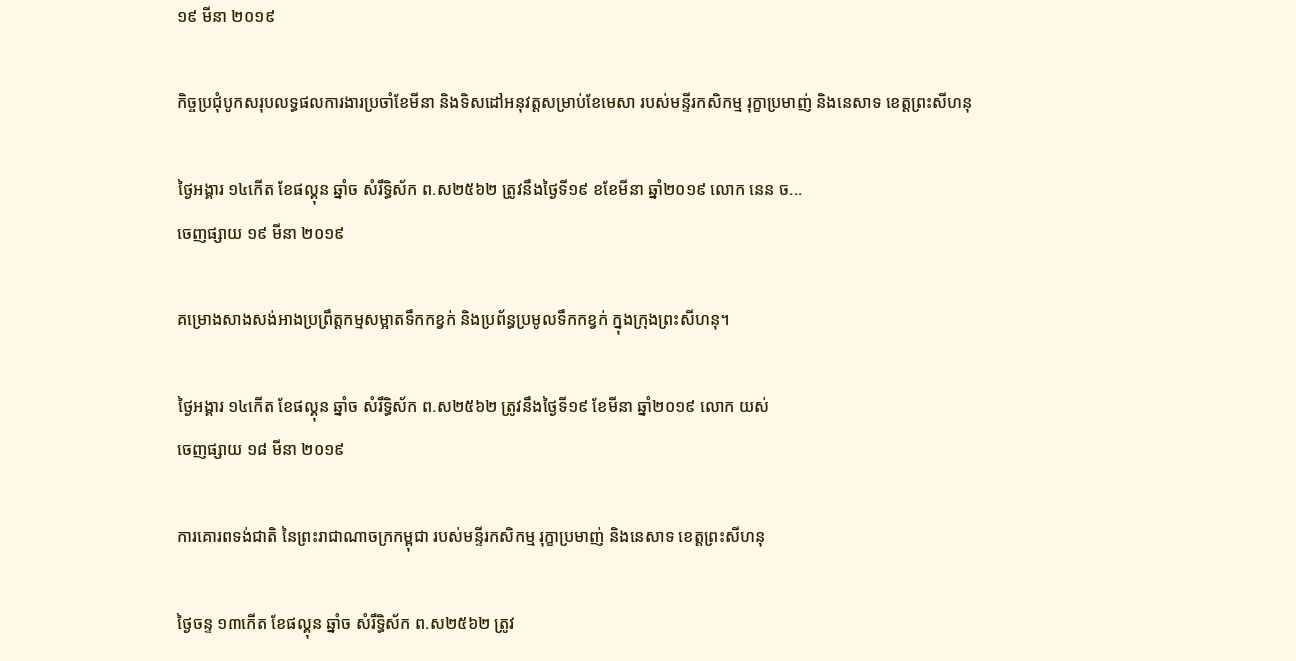១៩ មីនា ២០១៩

កិច្ចប្រជុំបូកសរុបលទ្ធផលការងារប្រចាំខែមីនា និងទិសដៅអនុវត្តសម្រាប់ខែមេសា របស់មន្ទីរកសិកម្ម រុក្ខាប្រមាញ់ និងនេសាទ ខេត្តព្រះសីហនុ

ថ្ងៃអង្គារ ១៤កើត ខែផល្គុន ឆ្នាំច សំរឹទ្ធិស័ក ព.ស២៥៦២ ត្រូវនឹងថ្ងៃទី១៩ ខខែមីនា ឆ្នាំ២០១៩ លោក នេន ច...
ចេញផ្សាយ ១៩ មីនា ២០១៩

គម្រោងសាងសង់អាងប្រព្រឹត្តកម្មសម្អាតទឹកកខ្វក់ និងប្រព័ន្ធប្រមូលទឹកកខ្វក់ ក្នុងក្រុងព្រះសីហនុ។

ថ្ងៃអង្គារ ១៤កើត ខែផល្គុន ឆ្នាំច សំរឹទ្ធិស័ក ព.ស២៥៦២ ត្រូវនឹងថ្ងៃទី១៩ ខែមីនា ឆ្នាំ២០១៩ លោក យស់
ចេញផ្សាយ ១៨ មីនា ២០១៩

ការគោរពទង់ជាតិ នៃព្រះរាជាណាចក្រកម្ពុជា របស់មន្ទីរកសិកម្ម រុក្ខាប្រមាញ់ និងនេសាទ ខេត្តព្រះសីហនុ

ថ្ងៃចន្ទ ១៣កើត ខែផល្គុន ឆ្នាំច សំរឹទ្ធិស័ក ព.ស២៥៦២ ត្រូវ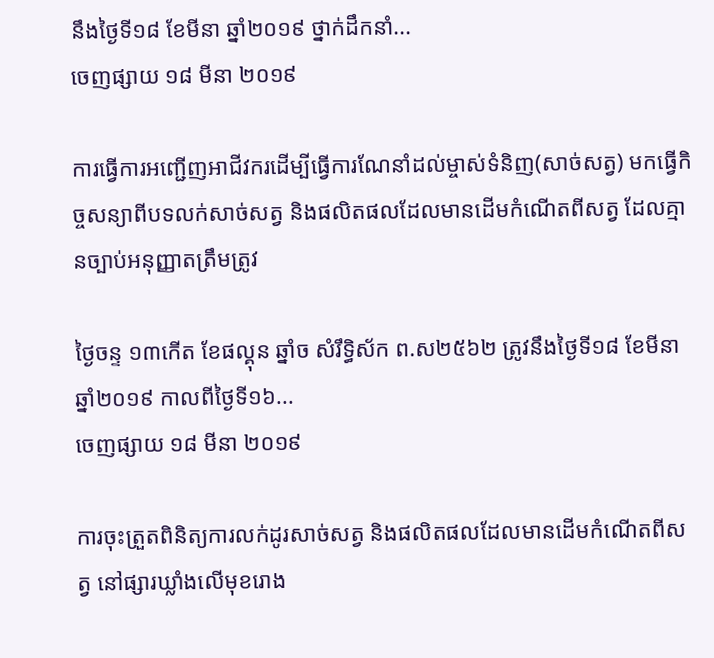នឹងថ្ងៃទី១៨ ខែមីនា ឆ្នាំ២០១៩ ថ្នាក់ដឹកនាំ...
ចេញផ្សាយ ១៨ មីនា ២០១៩

ការធ្វើការអញ្ជើញអាជីវករដើម្បីធ្វើការណែនាំដល់ម្ចាស់ទំនិញ(សាច់សត្វ) មកធ្វើកិច្ចសន្យាពីបទលក់សាច់សត្វ និងផលិតផលដែលមានដើមកំណើតពីសត្វ ដែលគ្មានច្បាប់អនុញ្ញាតត្រឹមត្រូវ

ថ្ងៃចន្ទ ១៣កើត ខែផល្គុន ឆ្នាំច សំរឹទ្ធិស័ក ព.ស២៥៦២ ត្រូវនឹងថ្ងៃទី១៨ ខែមីនា ឆ្នាំ២០១៩ កាលពីថ្ងៃទី១៦...
ចេញផ្សាយ ១៨ មីនា ២០១៩

ការចុះត្រួតពិនិត្យការលក់ដូរសាច់សត្វ និងផលិតផលដែលមានដើមកំណើតពីសត្វ នៅផ្សារឃ្លាំងលើមុខរោង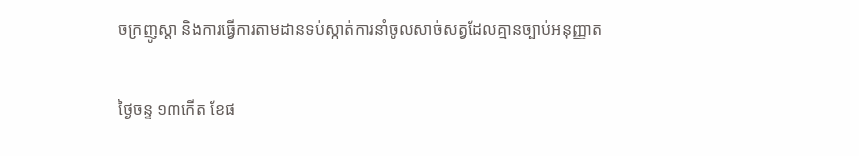ចក្រញូស្តា និងការធ្វើការតាមដានទប់ស្កាត់ការនាំចូលសាច់សត្វដែលគ្មានច្បាប់អនុញ្ញាត

ថ្ងៃចន្ទ ១៣កើត ខែផ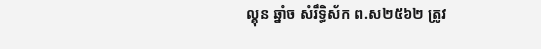ល្គុន ឆ្នាំច សំរឹទ្ធិស័ក ព.ស២៥៦២ ត្រូវ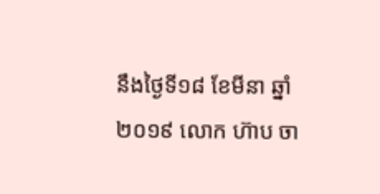នឹងថ្ងៃទី១៨ ខែមីនា ឆ្នាំ២០១៩ លោក ហ៊ាប ចា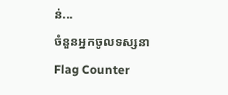ន់...
ចំនួនអ្នកចូលទស្សនា
Flag Counter